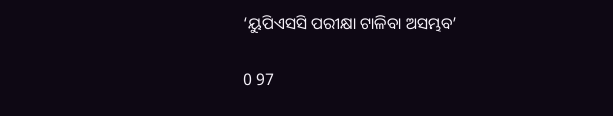‘ୟୁପିଏସସି ପରୀକ୍ଷା ଟାଳିବା ଅସମ୍ଭବ’

0 97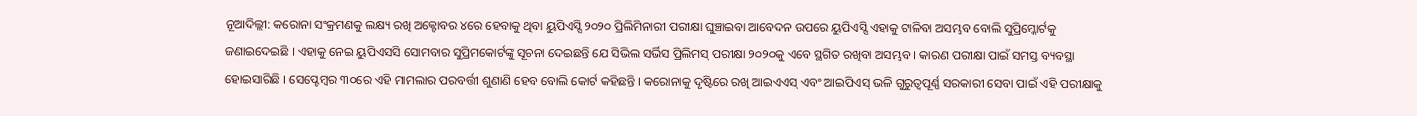ନୂଆଦିଲ୍ଲୀ: କରୋନା ସଂକ୍ରମଣକୁ ଲକ୍ଷ୍ୟ ରଖି ଅକ୍ଟୋବର ୪ରେ ହେବାକୁ ଥିବା ୟୁପିଏସ୍ସି ୨୦୨୦ ପ୍ରିଲିମିନାରୀ ପରୀକ୍ଷା ଘୁଞ୍ଚାଇବା ଆବେଦନ ଉପରେ ୟୁପିଏସ୍ସି ଏହାକୁ ଟାଳିବା ଅସମ୍ଭବ ବୋଲି ସୁପ୍ରିମ୍କୋର୍ଟକୁ ଜଣାଇଦେଇଛି । ଏହାକୁ ନେଇ ୟୁପିଏସସି ସୋମବାର ସୁପ୍ରିମକୋର୍ଟଙ୍କୁ ସୂଚନା ଦେଇଛନ୍ତି ଯେ ସିଭିଲ ସର୍ଭିସ ପ୍ରିଲିମସ୍ ପରୀକ୍ଷା ୨୦୨୦କୁ ଏବେ ସ୍ଥଗିତ ରଖିବା ଅସମ୍ଭବ । କାରଣ ପରୀକ୍ଷା ପାଇଁ ସମସ୍ତ ବ୍ୟବସ୍ଥା ହୋଇସାରିଛି । ସେପ୍ଟେମ୍ବର ୩୦ରେ ଏହି ମାମଲାର ପରବର୍ତ୍ତୀ ଶୁଣାଣି ହେବ ବୋଲି କୋର୍ଟ କହିଛନ୍ତି । କରୋନାକୁ ଦୃଷ୍ଟିରେ ରଖି ଆଇଏଏସ୍ ଏବଂ ଆଇପିଏସ୍ ଭଳି ଗୁରୁତ୍ୱପୂର୍ଣ୍ଣ ସରକାରୀ ସେବା ପାଇଁ ଏହି ପରୀକ୍ଷାକୁ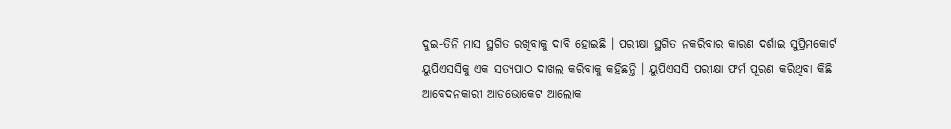ଦୁଇ-ତିନି ମାସ ସ୍ଥଗିତ ରଖିବାକୁ ଦାବି ହୋଇଛି । ପରୀକ୍ଷା ସ୍ଥଗିତ ନକରିବାର କାରଣ ଦର୍ଶାଇ ସୁପ୍ରିମକୋର୍ଟ ୟୁପିଏସସିକୁ ଏକ ସତ୍ୟପାଠ ଦାଖଲ କରିବାକୁ କହିଛନ୍ତି । ୟୁପିଏସସି ପରୀକ୍ଷା ଫର୍ମ ପୂରଣ କରିଥିବା କିଛି ଆବେଦନକାରୀ ଆଡଭୋକେଟ ଆଲୋକ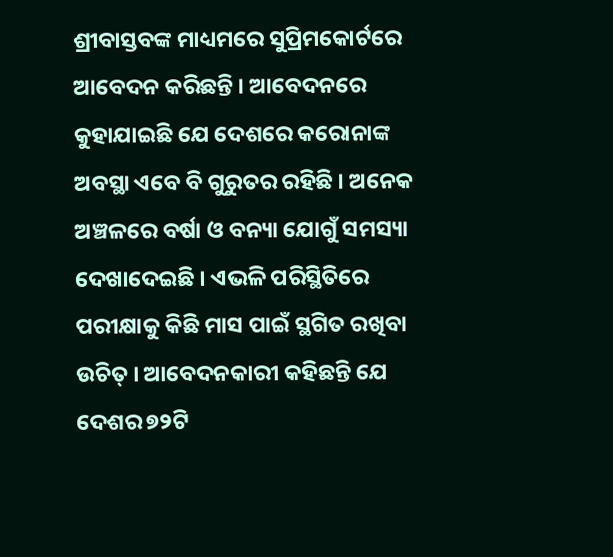ଶ୍ରୀବାସ୍ତବଙ୍କ ମାଧ୍ୟମରେ ସୁପ୍ରିମକୋର୍ଟରେ ଆବେଦନ କରିଛନ୍ତି । ଆବେଦନରେ କୁହାଯାଇଛି ଯେ ଦେଶରେ କରୋନାଙ୍କ ଅବସ୍ଥା ଏବେ ବି ଗୁରୁତର ରହିଛି । ଅନେକ ଅଞ୍ଚଳରେ ବର୍ଷା ଓ ବନ୍ୟା ଯୋଗୁଁ ସମସ୍ୟା ଦେଖାଦେଇଛି । ଏଭଳି ପରିସ୍ଥିତିରେ ପରୀକ୍ଷାକୁ କିଛି ମାସ ପାଇଁ ସ୍ଥଗିତ ରଖିବା ଉଚିତ୍ । ଆବେଦନକାରୀ କହିଛନ୍ତି ଯେ ଦେଶର ୭୨ଟି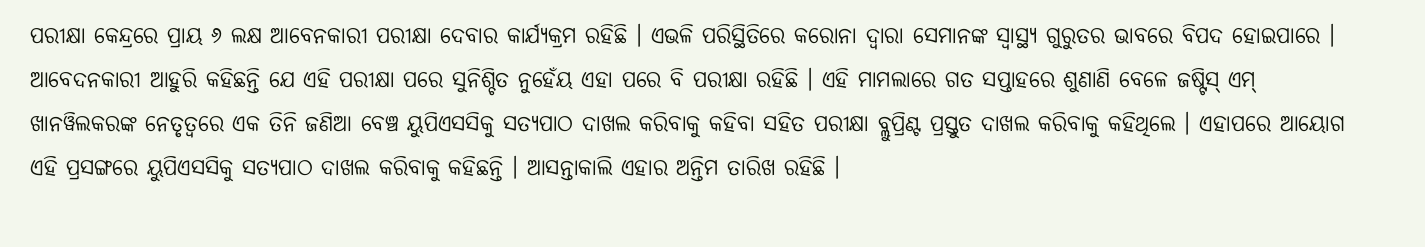ପରୀକ୍ଷା କେନ୍ଦ୍ରରେ ପ୍ରାୟ ୬ ଲକ୍ଷ ଆବେନକାରୀ ପରୀକ୍ଷା ଦେବାର କାର୍ଯ୍ୟକ୍ରମ ରହିଛି । ଏଭଳି ପରିସ୍ଥିତିରେ କରୋନା ଦ୍ୱାରା ସେମାନଙ୍କ ସ୍ୱାସ୍ଥ୍ୟ ଗୁରୁତର ଭାବରେ ବିପଦ ହୋଇପାରେ । ଆବେଦନକାରୀ ଆହୁରି କହିଛନ୍ତି ଯେ ଏହି ପରୀକ୍ଷା ପରେ ସୁନିଶ୍ଚିତ ନୁହେଁୟ ଏହା ପରେ ବି ପରୀକ୍ଷା ରହିଛି । ଏହି ମାମଲାରେ ଗତ ସପ୍ତାହରେ ଶୁଣାଣି ବେଳେ ଜଷ୍ଟିସ୍ ଏମ୍ ଖାନୱିଲକରଙ୍କ ନେତୃତ୍ୱରେ ଏକ ତିନି ଜଣିଆ ବେଞ୍ଚ ୟୁପିଏସସିକୁ ସତ୍ୟପାଠ ଦାଖଲ କରିବାକୁ କହିବା ସହିତ ପରୀକ୍ଷା ବ୍ଲୁପ୍ରିଣ୍ଟ ପ୍ରସ୍ତୁତ ଦାଖଲ କରିବାକୁ କହିଥିଲେ । ଏହାପରେ ଆୟୋଗ ଏହି ପ୍ରସଙ୍ଗରେ ୟୁପିଏସସିକୁ ସତ୍ୟପାଠ ଦାଖଲ କରିବାକୁ କହିଛନ୍ତି । ଆସନ୍ତାକାଲି ଏହାର ଅନ୍ତିମ ତାରିଖ ରହିଛି ।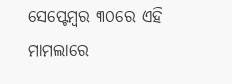ସେପ୍ଟେମ୍ବର ୩୦ରେ ଏହି ମାମଲାରେ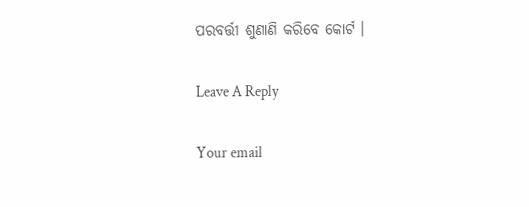ପରବର୍ତ୍ତୀ ଶୁଣାଣି କରିବେ କୋର୍ଟ ।

Leave A Reply

Your email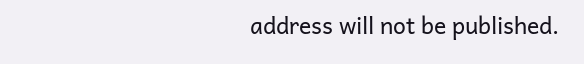address will not be published.